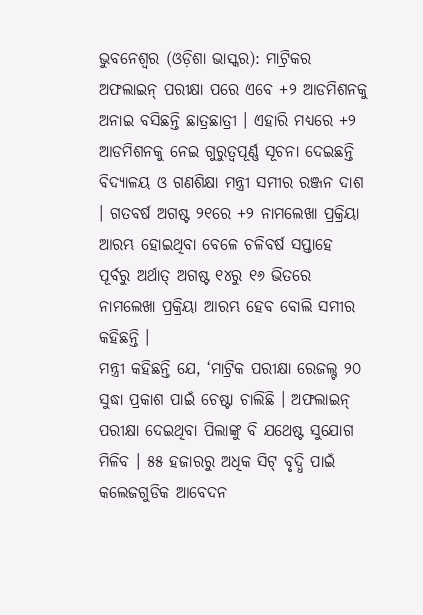ଭୁବନେଶ୍ୱର (ଓଡ଼ିଶା ଭାସ୍କର): ମାଟ୍ରିକର ଅଫଲାଇନ୍ ପରୀକ୍ଷା ପରେ ଏବେ +୨ ଆଡମିଶନକୁ ଅନାଇ ବସିଛନ୍ତି ଛାତ୍ରଛାତ୍ରୀ । ଏହାରି ମଧ୍ୟରେ +୨ ଆଡମିଶନକୁ ନେଇ ଗୁରୁତ୍ୱପୂର୍ଣ୍ଣ ସୂଚନା ଦେଇଛନ୍ତି ବିଦ୍ୟାଳୟ ଓ ଗଣଶିକ୍ଷା ମନ୍ତ୍ରୀ ସମୀର ରଞ୍ଜନ ଦାଶ । ଗତବର୍ଷ ଅଗଷ୍ଟ ୨୧ରେ +୨ ନାମଲେଖା ପ୍ରକ୍ରିୟା ଆରମ୍ଭ ହୋଇଥିବା ବେଳେ ଚଳିବର୍ଷ ସପ୍ତାହେ ପୂର୍ବରୁ ଅର୍ଥାତ୍ ଅଗଷ୍ଟ ୧୪ରୁ ୧୬ ଭିତରେ ନାମଲେଖା ପ୍ରକ୍ରିୟା ଆରମ୍ଭ ହେବ ବୋଲି ସମୀର କହିଛନ୍ତି ।
ମନ୍ତ୍ରୀ କହିଛନ୍ତି ଯେ, ‘ମାଟ୍ରିକ ପରୀକ୍ଷା ରେଜଲ୍ଟ ୨୦ ସୁଦ୍ଧା ପ୍ରକାଶ ପାଇଁ ଚେଷ୍ଟା ଚାଲିଛି । ଅଫଲାଇନ୍ ପରୀକ୍ଷା ଦେଇଥିବା ପିଲାଙ୍କୁ ବି ଯଥେଷ୍ଟ ସୁଯୋଗ ମିଳିବ । ୫୫ ହଜାରରୁ ଅଧିକ ସିଟ୍ ବୃଦ୍ଧି ପାଇଁ କଲେଜଗୁଡିକ ଆବେଦନ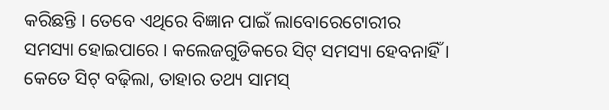କରିଛନ୍ତି । ତେବେ ଏଥିରେ ବିଜ୍ଞାନ ପାଇଁ ଲାବୋରେଟୋରୀର ସମସ୍ୟା ହୋଇପାରେ । କଲେଜଗୁଡିକରେ ସିଟ୍ ସମସ୍ୟା ହେବନାହିଁ । କେତେ ସିଟ୍ ବଢ଼ିଲା, ତାହାର ତଥ୍ୟ ସାମସ୍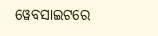ୱେବସାଇଟରେ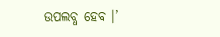ଉପଲବ୍ଧ ହେବ ।’